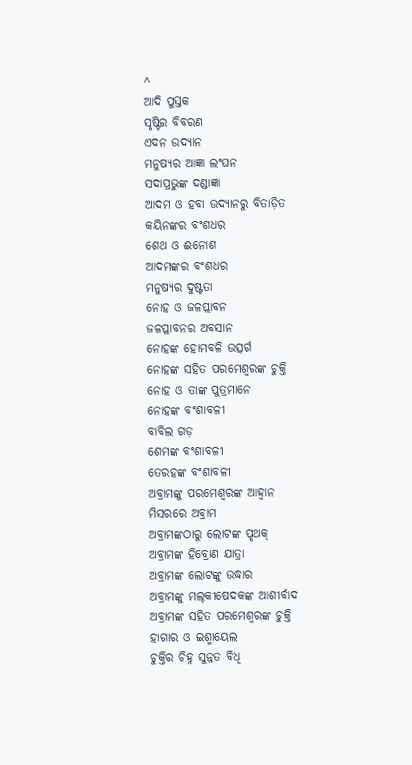^
ଆଦି ପୁସ୍ତକ
ସୃଷ୍ଟିର ବିବରଣ
ଏଦନ ଉଦ୍ୟାନ
ମନୁଷ୍ୟର ଆଜ୍ଞା ଲଂଘନ
ସଦାପ୍ରଭୁଙ୍କ ଦଣ୍ଡାଜ୍ଞା
ଆଦମ ଓ ହବା ଉଦ୍ୟାନରୁ ବିତାଡ଼ିତ
କୟିନଙ୍କର ବଂଶଧର
ଶେଥ ଓ ଈନୋଶ
ଆଦମଙ୍କର ବଂଶଧର
ମନୁଷ୍ୟର ଦୁଷ୍ଟତା
ନୋହ ଓ ଜଳପ୍ଲାବନ
ଜଳପ୍ଳାବନର ଅବସାନ
ନୋହଙ୍କ ହୋମବଳି ଉତ୍ସର୍ଗ
ନୋହଙ୍କ ସହିତ ପରମେଶ୍ୱରଙ୍କ ଚୁକ୍ତି
ନୋହ ଓ ତାଙ୍କ ପୁତ୍ରମାନେ
ନୋହଙ୍କ ବଂଶାବଳୀ
ବାବିଲ ଗଡ଼
ଶେମଙ୍କ ବଂଶାବଳୀ
ତେରହଙ୍କ ବଂଶାବଳୀ
ଅବ୍ରାମଙ୍କୁ ପରମେଶ୍ୱରଙ୍କ ଆହ୍ୱାନ
ମିସରରେ ଅବ୍ରାମ
ଅବ୍ରାମଙ୍କଠାରୁ ଲୋଟଙ୍କ ପୃଥକ୍
ଅବ୍ରାମଙ୍କ ହିବ୍ରୋଣ ଯାତ୍ରା
ଅବ୍ରାମଙ୍କ ଲୋଟଙ୍କୁ ଉଦ୍ଧାର
ଅବ୍ରାମଙ୍କୁ ମଲ୍‍କୀଷେଦକଙ୍କ ଆଶୀର୍ବାଦ
ଅବ୍ରାମଙ୍କ ସହିତ ପରମେଶ୍ୱରଙ୍କ ଚୁକ୍ତି
ହାଗାର ଓ ଇଶ୍ମାୟେଲ
ଚୁକ୍ତିର ଚିହ୍ନ ସୁନ୍ନତ ବିଧି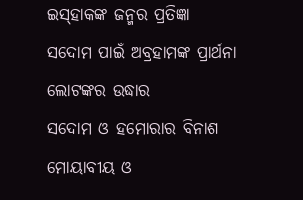ଇସ୍‍ହାକଙ୍କ ଜନ୍ମର ପ୍ରତିଜ୍ଞା
ସଦୋମ ପାଇଁ ଅବ୍ରହାମଙ୍କ ପ୍ରାର୍ଥନା
ଲୋଟଙ୍କର ଉଦ୍ଧାର
ସଦୋମ ଓ ହମୋରାର ବିନାଶ
ମୋୟାବୀୟ ଓ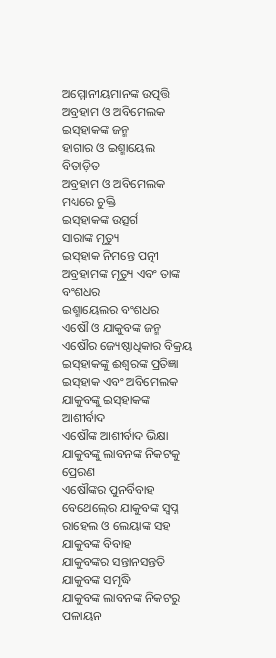ଅମ୍ମୋନୀୟମାନଙ୍କ ଉତ୍ପତ୍ତି
ଅବ୍ରହାମ ଓ ଅବିମେଲକ
ଇସ୍‍ହାକଙ୍କ ଜନ୍ମ
ହାଗାର ଓ ଇଶ୍ମାୟେଲ ବିତାଡ଼ିତ
ଅବ୍ରହାମ ଓ ଅବିମେଲକ ମଧ୍ୟରେ ଚୁକ୍ତି
ଇସ୍‍ହାକଙ୍କ ଉତ୍ସର୍ଗ
ସାରାଙ୍କ ମୃତ୍ୟୁ
ଇସ୍‍ହାକ ନିମନ୍ତେ ପତ୍ନୀ
ଅବ୍ରହାମଙ୍କ ମୃତ୍ୟୁ ଏବଂ ତାଙ୍କ ବଂଶଧର
ଇଶ୍ମାୟେଲର ବଂଶଧର
ଏଷୌ ଓ ଯାକୁବଙ୍କ ଜନ୍ମ
ଏଷୌର ଜ୍ୟେଷ୍ଠାଧିକାର ବିକ୍ରୟ
ଇସ୍‍ହାକଙ୍କୁ ଈଶ୍ୱରଙ୍କ ପ୍ରତିଜ୍ଞା
ଇସ୍‍ହାକ ଏବଂ ଅବିମେଲକ
ଯାକୁବଙ୍କୁ ଇସ୍‍ହାକଙ୍କ ଆଶୀର୍ବାଦ
ଏଷୌଙ୍କ ଆଶୀର୍ବାଦ ଭିକ୍ଷା
ଯାକୁବଙ୍କୁ ଲାବନଙ୍କ ନିକଟକୁ ପ୍ରେରଣ
ଏଷୌଙ୍କର ପୁନର୍ବିବାହ
ବେଥେଲ୍‍ରେ ଯାକୁବଙ୍କ ସ୍ୱପ୍ନ
ରାହେଲ ଓ ଲେୟାଙ୍କ ସହ ଯାକୁବଙ୍କ ବିବାହ
ଯାକୁବଙ୍କର ସନ୍ତାନସନ୍ତତି
ଯାକୁବଙ୍କ ସମୃଦ୍ଧି
ଯାକୁବଙ୍କ ଲାବନଙ୍କ ନିକଟରୁ ପଳାୟନ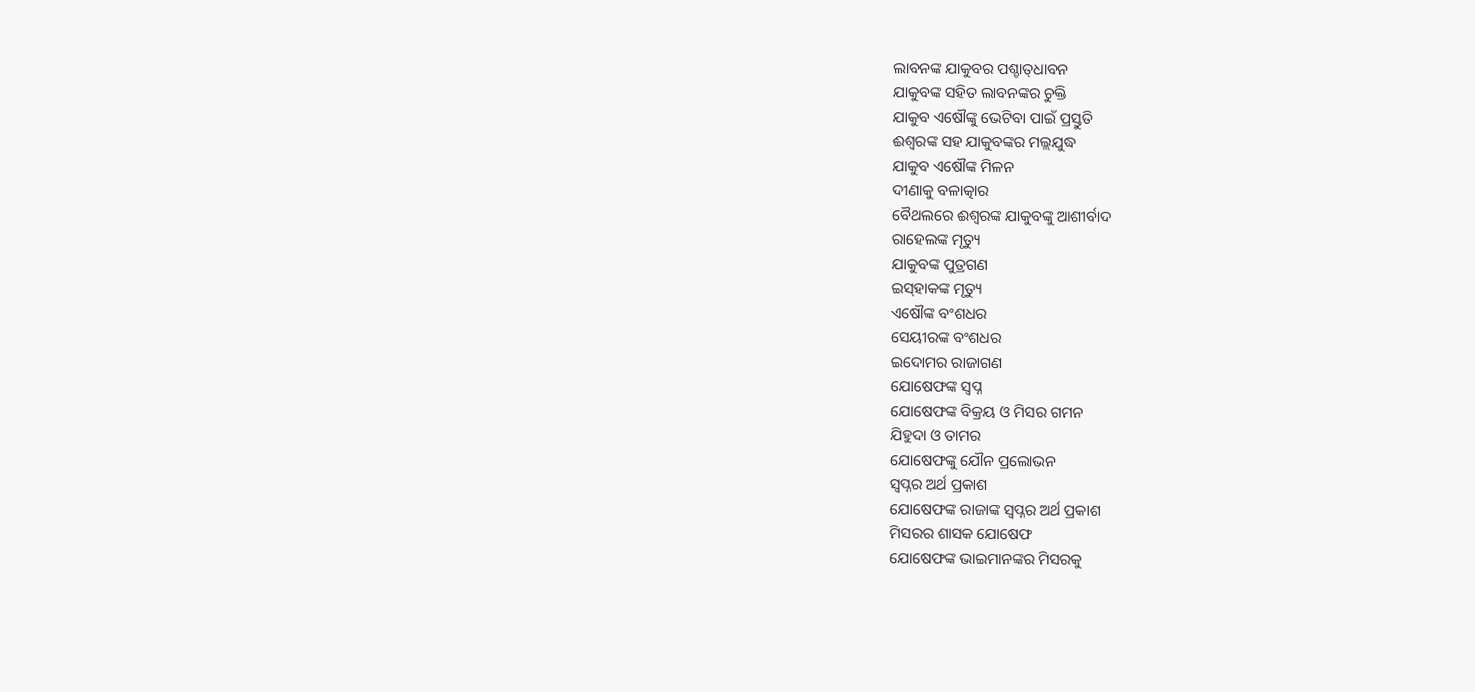ଲାବନଙ୍କ ଯାକୁବର ପଶ୍ଚାତ୍‍ଧାବନ
ଯାକୁବଙ୍କ ସହିତ ଲାବନଙ୍କର ଚୁକ୍ତି
ଯାକୁବ ଏଷୌଙ୍କୁ ଭେଟିବା ପାଇଁ ପ୍ରସ୍ତୁତି
ଈଶ୍ୱରଙ୍କ ସହ ଯାକୁବଙ୍କର ମଲ୍ଲଯୁଦ୍ଧ
ଯାକୁବ ଏଷୌଙ୍କ ମିଳନ
ଦୀଣାକୁ ବଳାତ୍କାର
ବୈଥଲରେ ଈଶ୍ୱରଙ୍କ ଯାକୁବଙ୍କୁ ଆଶୀର୍ବାଦ
ରାହେଲଙ୍କ ମୃତ୍ୟୁ
ଯାକୁବଙ୍କ ପୁତ୍ରଗଣ
ଇସ୍‍ହାକଙ୍କ ମୃତ୍ୟୁ
ଏଷୌଙ୍କ ବଂଶଧର
ସେୟୀରଙ୍କ ବଂଶଧର
ଇଦୋମର ରାଜାଗଣ
ଯୋଷେଫଙ୍କ ସ୍ୱପ୍ନ
ଯୋଷେଫଙ୍କ ବିକ୍ରୟ ଓ ମିସର ଗମନ
ଯିହୁଦା ଓ ତାମର
ଯୋଷେଫଙ୍କୁ ଯୌନ ପ୍ରଲୋଭନ
ସ୍ୱପ୍ନର ଅର୍ଥ ପ୍ରକାଶ
ଯୋଷେଫଙ୍କ ରାଜାଙ୍କ ସ୍ୱପ୍ନର ଅର୍ଥ ପ୍ରକାଶ
ମିସରର ଶାସକ ଯୋଷେଫ
ଯୋଷେଫଙ୍କ ଭାଇମାନଙ୍କର ମିସରକୁ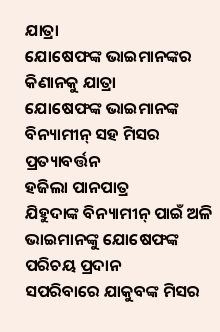ଯାତ୍ରା
ଯୋଷେଫଙ୍କ ଭାଇମାନଙ୍କର କିଣାନକୁ ଯାତ୍ରା
ଯୋଷେଫଙ୍କ ଭାଇମାନଙ୍କ ବିନ୍ୟାମୀନ୍ ସହ ମିସର ପ୍ରତ୍ୟାବର୍ତ୍ତନ
ହଜିଲା ପାନପାତ୍ର
ଯିହୁଦାଙ୍କ ବିନ୍ୟାମୀନ୍ ପାଇଁ ଅଳି
ଭାଇମାନଙ୍କୁ ଯୋଷେଫଙ୍କ ପରିଚୟ ପ୍ରଦାନ
ସପରିବାରେ ଯାକୁବଙ୍କ ମିସର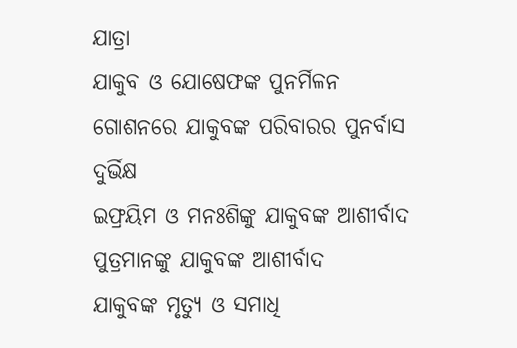ଯାତ୍ରା
ଯାକୁବ ଓ ଯୋଷେଫଙ୍କ ପୁନର୍ମିଳନ
ଗୋଶନରେ ଯାକୁବଙ୍କ ପରିବାରର ପୁନର୍ବାସ
ଦୁର୍ଭିକ୍ଷ
ଇଫ୍ରୟିମ ଓ ମନଃଶିଙ୍କୁ ଯାକୁବଙ୍କ ଆଶୀର୍ବାଦ
ପୁତ୍ରମାନଙ୍କୁ ଯାକୁବଙ୍କ ଆଶୀର୍ବାଦ
ଯାକୁବଙ୍କ ମୃତ୍ୟୁ ଓ ସମାଧି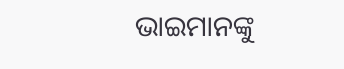ଭାଇମାନଙ୍କୁ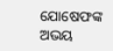ଯୋଷେଫଙ୍କ ଅଭୟ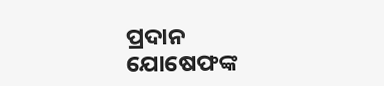ପ୍ରଦାନ
ଯୋଷେଫଙ୍କ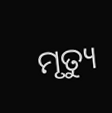ମୃତ୍ୟୁ